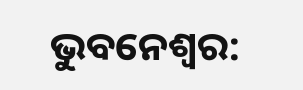ଭୁବନେଶ୍ବର: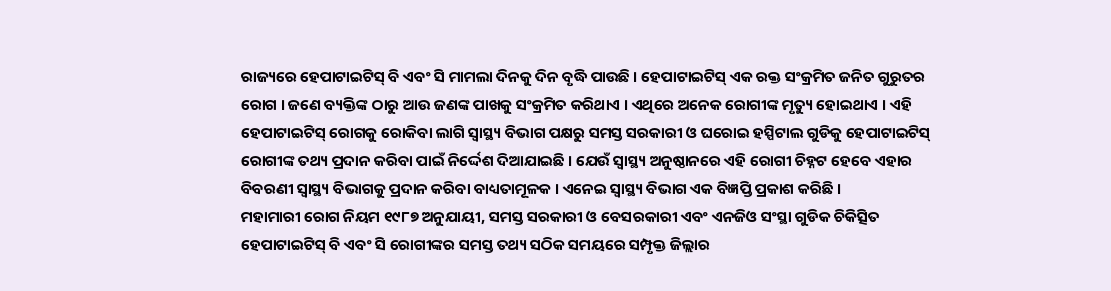ରାଜ୍ୟରେ ହେପାଟାଇଟିସ୍ ବି ଏବଂ ସି ମାମଲା ଦିନକୁ ଦିନ ବୃଦ୍ଧି ପାଉଛି । ହେପାଟାଇଟିସ୍ ଏକ ରକ୍ତ ସଂକ୍ରମିତ ଜନିତ ଗୁରୁତର ରୋଗ । ଜଣେ ବ୍ୟକ୍ତିଙ୍କ ଠାରୁ ଆଉ ଜଣଙ୍କ ପାଖକୁ ସଂକ୍ରମିତ କରିଥାଏ । ଏଥିରେ ଅନେକ ରୋଗୀଙ୍କ ମୃତ୍ୟୁ ହୋଇଥାଏ । ଏହି ହେପାଟାଇଟିସ୍ ରୋଗକୁ ରୋକିବା ଲାଗି ସ୍ବାସ୍ଥ୍ୟ ବିଭାଗ ପକ୍ଷରୁ ସମସ୍ତ ସରକାରୀ ଓ ଘରୋଇ ହସ୍ପିଟାଲ ଗୁଡିକୁ ହେପାଟାଇଟିସ୍ ରୋଗୀଙ୍କ ତଥ୍ୟ ପ୍ରଦାନ କରିବା ପାଇଁ ନିର୍ଦ୍ଦେଶ ଦିଆଯାଇଛି । ଯେଉଁ ସ୍ବାସ୍ଥ୍ୟ ଅନୁଷ୍ଠାନରେ ଏହି ରୋଗୀ ଚିହ୍ନଟ ହେବେ ଏହାର ବିବରଣୀ ସ୍ବାସ୍ଥ୍ୟ ବିଭାଗକୁ ପ୍ରଦାନ କରିବା ବାଧ୍ୟତାମୂଳକ । ଏନେଇ ସ୍ବାସ୍ଥ୍ୟ ବିଭାଗ ଏକ ବିଜ୍ଞପ୍ତି ପ୍ରକାଶ କରିଛି ।
ମହାମାରୀ ରୋଗ ନିୟମ ୧୯୮୭ ଅନୁଯାୟୀ, ସମସ୍ତ ସରକାରୀ ଓ ବେସରକାରୀ ଏବଂ ଏନଜିଓ ସଂସ୍ଥା ଗୁଡିକ ଚିକିତ୍ସିତ ହେପାଟାଇଟିସ୍ ବି ଏବଂ ସି ରୋଗୀଙ୍କର ସମସ୍ତ ତଥ୍ୟ ସଠିକ ସମୟରେ ସମ୍ପୃକ୍ତ ଜିଲ୍ଲାର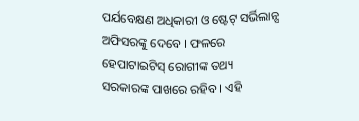ପର୍ଯବେକ୍ଷଣ ଅଧିକାରୀ ଓ ଷ୍ଟେଟ୍ ସର୍ଭିଲାନ୍ସ ଅଫିସରଙ୍କୁ ଦେବେ । ଫଳରେ ହେପାଟାଇଟିସ୍ ରୋଗୀଙ୍କ ତଥ୍ୟ ସରକାରଙ୍କ ପାଖରେ ରହିବ । ଏହି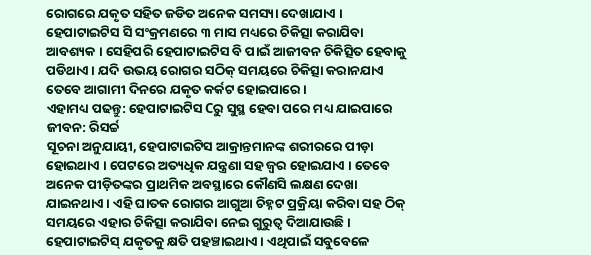ରୋଗରେ ଯକୃତ ସହିତ ଜଡିତ ଅନେକ ସମସ୍ୟା ଦେଖାଯାଏ । ହେପାଟାଇଟିସ ସି ସଂକ୍ରମଣରେ ୩ ମାସ ମଧ୍ୟରେ ଚିକିତ୍ସା କରାଯିବା ଆବଶ୍ୟକ । ସେହିପରି ହେପାଟାଇଟିସ ବି ପାଇଁ ଆଜୀବନ ଚିକିତ୍ସିତ ହେବାକୁ ପଡିଥାଏ । ଯଦି ଉଭୟ ରୋଗର ସଠିକ୍ ସମୟରେ ଚିକିତ୍ସା କରାନଯାଏ ତେବେ ଆଗାମୀ ଦିନରେ ଯକୃତ କର୍କଟ ହୋଇପାରେ ।
ଏହାମଧ୍ୟ ପଢନ୍ତୁ: ହେପାଟାଇଟିସ Cରୁ ସୁସ୍ଥ ହେବା ପରେ ମଧ୍ୟ ଯାଇପାରେ ଜୀବନ: ରିସର୍ଚ୍ଚ
ସୂଚନା ଅନୁଯାୟୀ, ହେପାଟାଇଟିସ ଆକ୍ରାନ୍ତମାନଙ୍କ ଶରୀରରେ ପୀଡ଼ା ହୋଇଥାଏ । ପେଟରେ ଅତ୍ୟଧିକ ଯନ୍ତ୍ରଣା ସହ ଜ୍ବର ହୋଇଯାଏ । ତେବେ ଅନେକ ପୀଡ଼ିତଙ୍କର ପ୍ରାଥମିକ ଅବସ୍ଥାରେ କୌଣସି ଲକ୍ଷଣ ଦେଖା ଯାଇନଥାଏ । ଏହି ଘାତକ ରୋଗର ଆଗୁଆ ଚିହ୍ନଟ ପ୍ରକ୍ରିୟା କରିବା ସହ ଠିକ୍ ସମୟରେ ଏହାର ଚିକିତ୍ସା କରାଯିବା ନେଇ ଗୁରୁତ୍ବ ଦିଆଯାଉଛି । ହେପାଟାଇଟିସ୍ ଯକୃତକୁ କ୍ଷତି ପହଞ୍ଚାଇଥାଏ । ଏଥିପାଇଁ ସବୁବେଳେ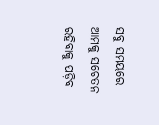ସବୁ ସମୟରେ ଆମକୁ ସଚେତନ ରହିବାକୁ ପଡ଼ିବ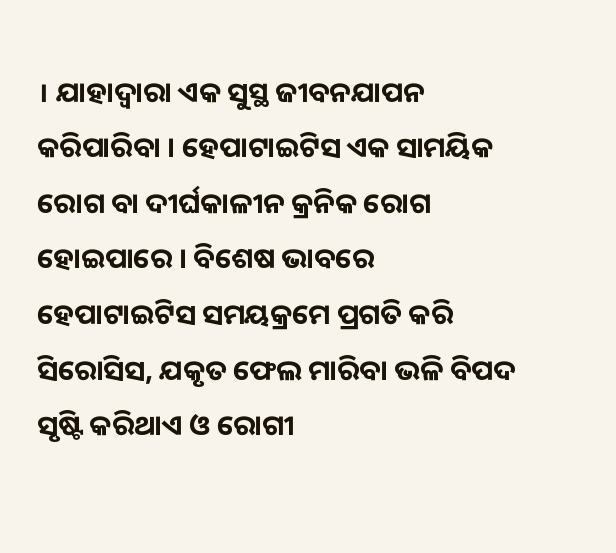। ଯାହାଦ୍ଵାରା ଏକ ସୁସ୍ଥ ଜୀବନଯାପନ କରିପାରିବା । ହେପାଟାଇଟିସ ଏକ ସାମୟିକ ରୋଗ ବା ଦୀର୍ଘକାଳୀନ କ୍ରନିକ ରୋଗ ହୋଇପାରେ । ବିଶେଷ ଭାବରେ ହେପାଟାଇଟିସ ସମୟକ୍ରମେ ପ୍ରଗତି କରି ସିରୋସିସ, ଯକୃତ ଫେଲ ମାରିବା ଭଳି ବିପଦ ସୃଷ୍ଟି କରିଥାଏ ଓ ରୋଗୀ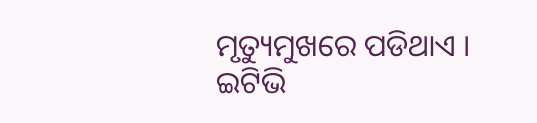ମୃତ୍ୟୁମୁଖରେ ପଡିଥାଏ ।
ଇଟିଭି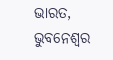ଭାରତ, ଭୁବନେଶ୍ବର